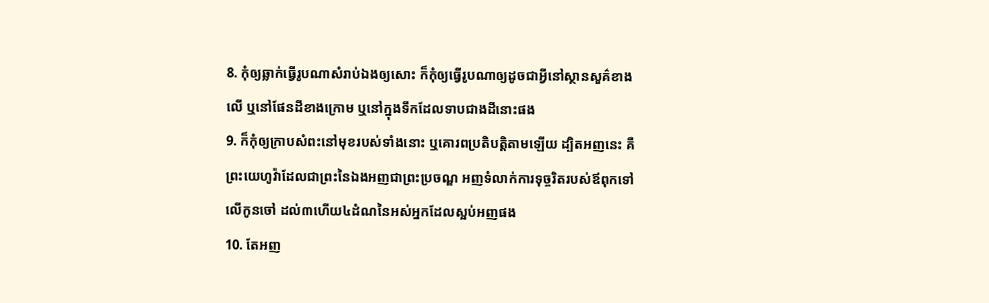8. កុំឲ្យឆ្លាក់ធ្វើរូបណាសំរាប់ឯងឲ្យសោះ ក៏កុំឲ្យធ្វើរូបណាឲ្យដូចជាអ្វីនៅស្ថានសួគ៌ខាងលើ ឬនៅផែនដីខាងក្រោម ឬនៅក្នុងទឹកដែលទាបជាងដីនោះផង
9. ក៏កុំឲ្យក្រាបសំពះនៅមុខរបស់ទាំងនោះ ឬគោរពប្រតិបត្តិតាមឡើយ ដ្បិតអញនេះ គឺព្រះយេហូវ៉ាដែលជាព្រះនៃឯងអញជាព្រះប្រចណ្ឌ អញទំលាក់ការទុច្ចរិតរបស់ឪពុកទៅលើកូនចៅ ដល់៣ហើយ៤ដំណនៃអស់អ្នកដែលស្អប់អញផង
10. តែអញ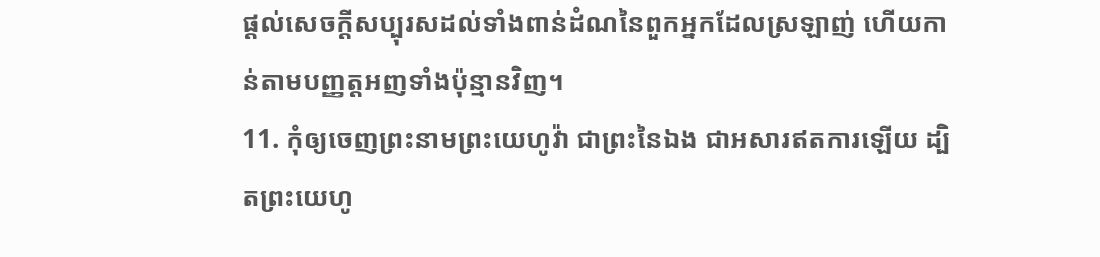ផ្តល់សេចក្ដីសប្បុរសដល់ទាំងពាន់ដំណនៃពួកអ្នកដែលស្រឡាញ់ ហើយកាន់តាមបញ្ញត្តអញទាំងប៉ុន្មានវិញ។
11. កុំឲ្យចេញព្រះនាមព្រះយេហូវ៉ា ជាព្រះនៃឯង ជាអសារឥតការឡើយ ដ្បិតព្រះយេហូ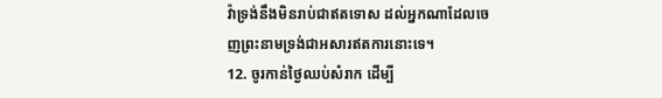វ៉ាទ្រង់នឹងមិនរាប់ជាឥតទោស ដល់អ្នកណាដែលចេញព្រះនាមទ្រង់ជាអសារឥតការនោះទេ។
12. ចូរកាន់ថ្ងៃឈប់សំរាក ដើម្បី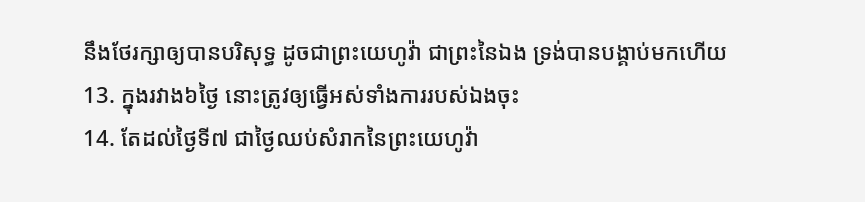នឹងថែរក្សាឲ្យបានបរិសុទ្ធ ដូចជាព្រះយេហូវ៉ា ជាព្រះនៃឯង ទ្រង់បានបង្គាប់មកហើយ
13. ក្នុងរវាង៦ថ្ងៃ នោះត្រូវឲ្យធ្វើអស់ទាំងការរបស់ឯងចុះ
14. តែដល់ថ្ងៃទី៧ ជាថ្ងៃឈប់សំរាកនៃព្រះយេហូវ៉ា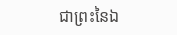ជាព្រះនៃឯ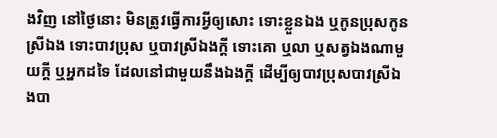ងវិញ នៅថ្ងៃនោះ មិនត្រូវធ្វើការអ្វីឲ្យសោះ ទោះខ្លួនឯង ឬកូនប្រុសកូនស្រីឯង ទោះបាវប្រុស ឬបាវស្រីឯងក្តី ទោះគោ ឬលា ឬសត្វឯងណាមួយក្តី ឬអ្នកដទៃ ដែលនៅជាមួយនឹងឯងក្តី ដើម្បីឲ្យបាវប្រុសបាវស្រីឯងបា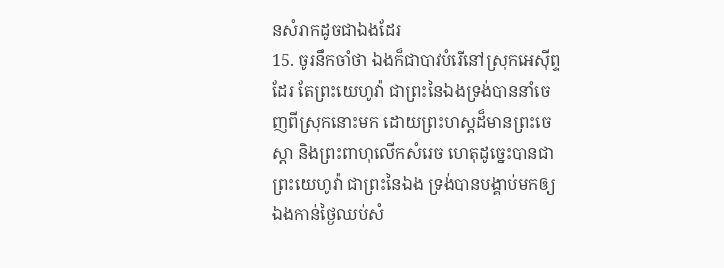នសំរាកដូចជាឯងដែរ
15. ចូរនឹកចាំថា ឯងក៏ជាបាវបំរើនៅស្រុកអេស៊ីព្ទដែរ តែព្រះយេហូវ៉ា ជាព្រះនៃឯងទ្រង់បាននាំចេញពីស្រុកនោះមក ដោយព្រះហស្តដ៏មានព្រះចេស្តា និងព្រះពាហុលើកសំរេច ហេតុដូច្នេះបានជាព្រះយេហូវ៉ា ជាព្រះនៃឯង ទ្រង់បានបង្គាប់មកឲ្យឯងកាន់ថ្ងៃឈប់សំ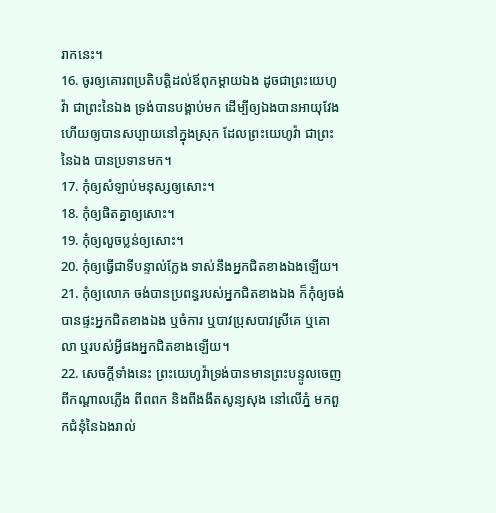រាកនេះ។
16. ចូរឲ្យគោរពប្រតិបត្តិដល់ឪពុកម្តាយឯង ដូចជាព្រះយេហូវ៉ា ជាព្រះនៃឯង ទ្រង់បានបង្គាប់មក ដើម្បីឲ្យឯងបានអាយុវែង ហើយឲ្យបានសប្បាយនៅក្នុងស្រុក ដែលព្រះយេហូវ៉ា ជាព្រះនៃឯង បានប្រទានមក។
17. កុំឲ្យសំឡាប់មនុស្សឲ្យសោះ។
18. កុំឲ្យផិតគ្នាឲ្យសោះ។
19. កុំឲ្យលួចប្លន់ឲ្យសោះ។
20. កុំឲ្យធ្វើជាទីបន្ទាល់ក្លែង ទាស់នឹងអ្នកជិតខាងឯងឡើយ។
21. កុំឲ្យលោភ ចង់បានប្រពន្ធរបស់អ្នកជិតខាងឯង ក៏កុំឲ្យចង់បានផ្ទះអ្នកជិតខាងឯង ឬចំការ ឬបាវប្រុសបាវស្រីគេ ឬគោ លា ឬរបស់អ្វីផងអ្នកជិតខាងឡើយ។
22. សេចក្ដីទាំងនេះ ព្រះយេហូវ៉ាទ្រង់បានមានព្រះបន្ទូលចេញពីកណ្តាលភ្លើង ពីពពក និងពីងងឹតសូន្យសុង នៅលើភ្នំ មកពួកជំនុំនៃឯងរាល់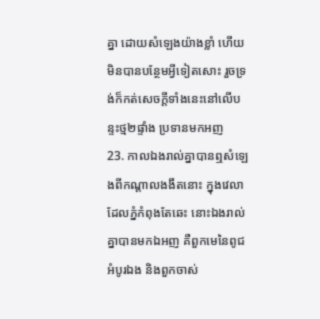គ្នា ដោយសំឡេងយ៉ាងខ្លាំ ហើយមិនបានបន្ថែមអ្វីទៀតសោះ រួចទ្រង់ក៏កត់សេចក្ដីទាំងនេះនៅលើបន្ទះថ្ម២ផ្ទាំង ប្រទានមកអញ
23. កាលឯងរាល់គ្នាបានឮសំឡេងពីកណ្តាលងងឹតនោះ ក្នុងវេលាដែលភ្នំកំពុងតែឆេះ នោះឯងរាល់គ្នាបានមកឯអញ គឺពួកមេនៃពូជអំបូរឯង និងពួកចាស់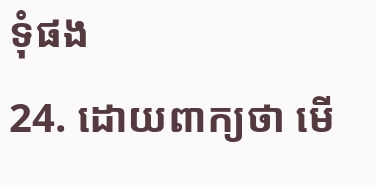ទុំផង
24. ដោយពាក្យថា មើ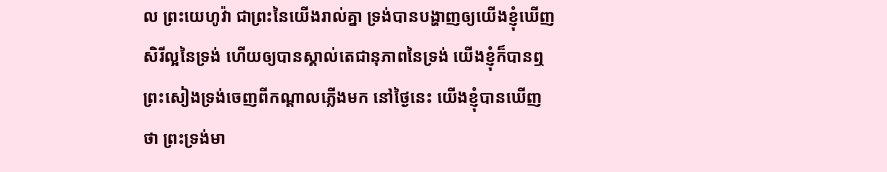ល ព្រះយេហូវ៉ា ជាព្រះនៃយើងរាល់គ្នា ទ្រង់បានបង្ហាញឲ្យយើងខ្ញុំឃើញសិរីល្អនៃទ្រង់ ហើយឲ្យបានស្គាល់តេជានុភាពនៃទ្រង់ យើងខ្ញុំក៏បានឮព្រះសៀងទ្រង់ចេញពីកណ្តាលភ្លើងមក នៅថ្ងៃនេះ យើងខ្ញុំបានឃើញថា ព្រះទ្រង់មា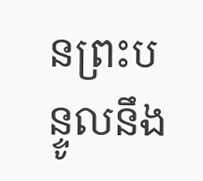នព្រះបន្ទូលនឹង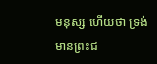មនុស្ស ហើយថា ទ្រង់មានព្រះជ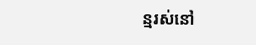ន្មរស់នៅ